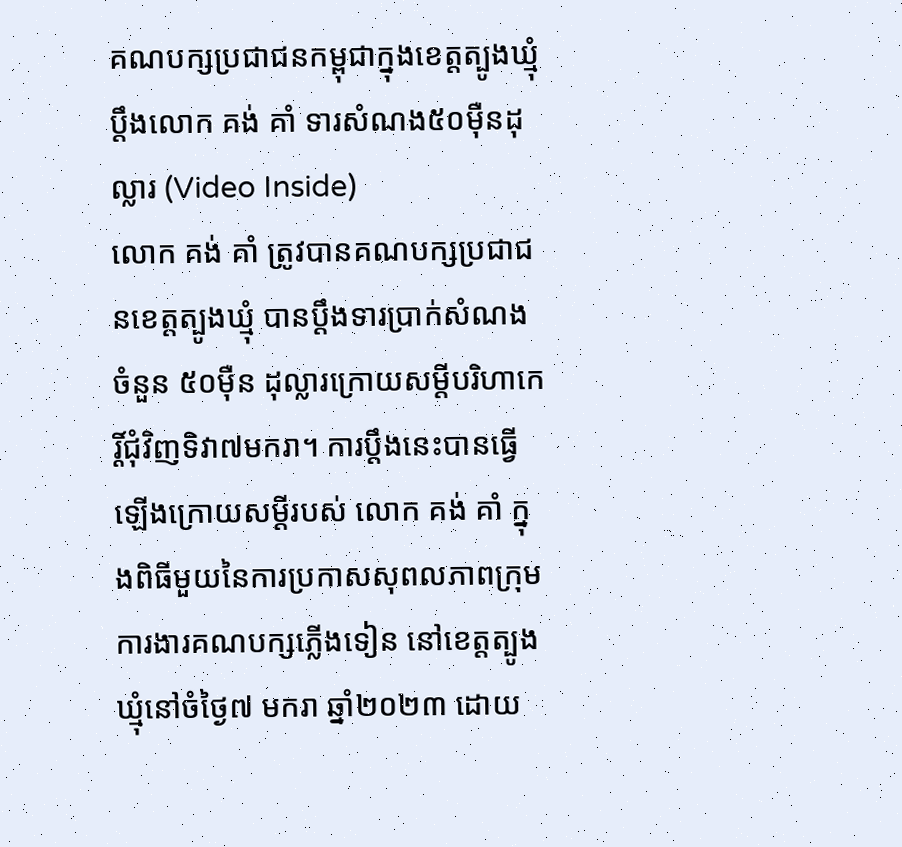គណបក្សប្រជាជនកម្ពុជាក្នុងខេត្តត្បូងឃ្មុំ ប្តឹងលោក គង់ គាំ ទារសំណង៥០ម៉ឺនដុល្លារ (Video Inside)
លោក គង់ គាំ ត្រូវបានគណបក្សប្រជាជនខេត្តត្បូងឃ្មុំ បានប្តឹងទារប្រាក់សំណងចំនួន ៥០ម៉ឺន ដុល្លារក្រោយសម្តីបរិហាកេរ្តិ៍ជុំវិញទិវា៧មករា។ ការប្តឹងនេះបានធ្វើឡើងក្រោយសម្តីរបស់ លោក គង់ គាំ ក្នុងពិធីមួយនៃការប្រកាសសុពលភាពក្រុមការងារគណបក្សភ្លើងទៀន នៅខេត្តត្បូងឃ្មុំនៅចំថ្ងៃ៧ មករា ឆ្នាំ២០២៣ ដោយ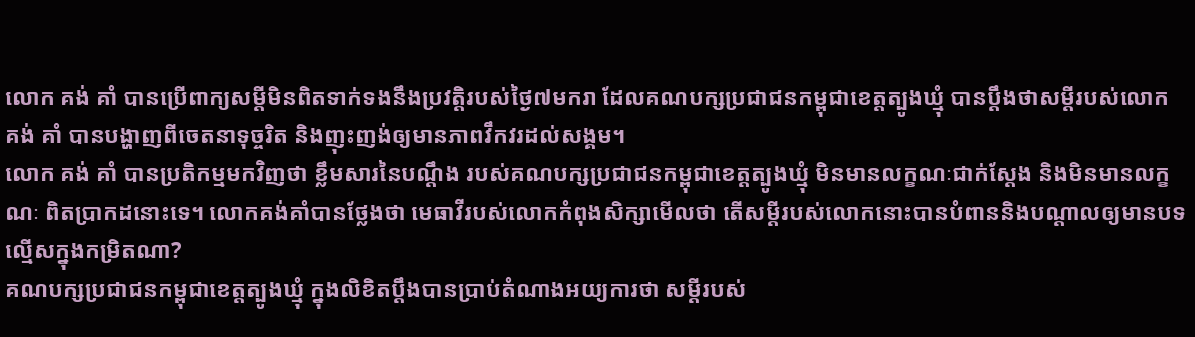លោក គង់ គាំ បានប្រើពាក្យសម្តីមិនពិតទាក់ទងនឹងប្រវត្តិរបស់ថ្ងៃ៧មករា ដែលគណបក្សប្រជាជនកម្ពុជាខេត្តត្បូងឃ្មុំ បានប្តឹងថាសម្តីរបស់លោក គង់ គាំ បានបង្ហាញពីចេតនាទុច្ចរិត និងញុះញង់ឲ្យមានភាពវឹកវរដល់សង្គម។
លោក គង់ គាំ បានប្រតិកម្មមកវិញថា ខ្លឹមសារនៃបណ្តឹង របស់គណបក្សប្រជាជនកម្ពុជាខេត្តត្បូងឃ្មុំ មិនមានលក្ខណៈជាក់ស្តែង និងមិនមានលក្ខណៈ ពិតប្រាកដនោះទេ។ លោកគង់គាំបានថ្លែងថា មេធាវីរបស់លោកកំពុងសិក្សាមើលថា តើសម្តីរបស់លោកនោះបានបំពាននិងបណ្តាលឲ្យមានបទល្មើសក្នុងកម្រិតណា?
គណបក្សប្រជាជនកម្ពុជាខេត្តត្បូងឃ្មុំ ក្នុងលិខិតប្តឹងបានប្រាប់តំណាងអយ្យការថា សម្តីរបស់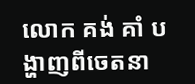លោក គង់ គាំ បង្ហាញពីចេតនា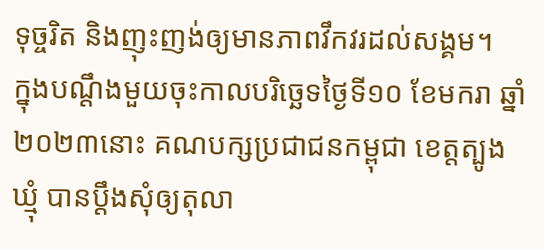ទុច្ចរិត និងញុះញង់ឲ្យមានភាពវឹកវរដល់សង្គម។
ក្នុងបណ្តឹងមួយចុះកាលបរិច្ឆេទថ្ងៃទី១០ ខែមករា ឆ្នាំ២០២៣នោះ គណបក្សប្រជាជនកម្ពុជា ខេត្តត្បូងឃ្មុំ បានប្តឹងសុំឲ្យតុលា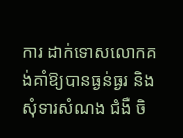ការ ដាក់ទោសលោកគង់គាំឱ្យបានធ្ងន់ធ្ងរ និងសុំទារសំណង ជំងឺ ចិ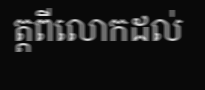ត្តពីលោកដល់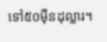ទៅ៥០ម៉ឺនដុល្លារ។